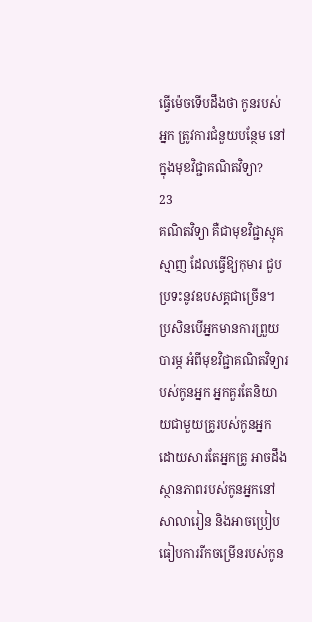ធ្វើម៉េចទើបដឹងថា កូនរបស់អ្នក ត្រូវការជំនួយបន្ថែម នៅក្នុងមុខវិជ្ជាគណិតវិទ្យា?
23
គណិតវិទ្យា គឺជាមុខវិជ្ជាស្មុគស្មាញ ដែលធ្វើឱ្យកុមារ ជួបប្រទះនូវឧបសគ្គជាច្រើន។
ប្រសិនបើអ្នកមានការព្រួយបារម្ភ អំពីមុខវិជ្ជាគណិតវិទ្យារបស់កូនអ្នក អ្នកគួរតែនិយាយជាមួយគ្រូរបស់កូនអ្នក ដោយសារតែអ្នកគ្រូ អាចដឹងស្ថានភាពរបស់កូនអ្នកនៅសាលារៀន និងអាចប្រៀបធៀបការរីកចម្រើនរបស់កូន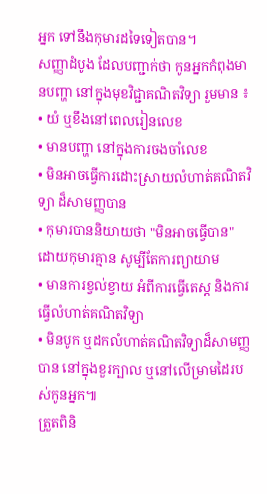អ្នក ទៅនឹងកុមារដទៃទៀតបាន។
សញ្ញាដំបូង ដែលបញ្ជាក់ថា កូនអ្នកកំពុងមានបញ្ហា នៅក្នុងមុខវិជ្ជាគណិតវិទ្យា រួមមាន ៖
• យំ ឬខឹងនៅពេលរៀនលេខ
• មានបញ្ហា នៅក្នុងការចងចាំលេខ
• មិនអាចធ្វើការដោះស្រាយលំហាត់គណិតវិទ្យា ដ៏សាមញ្ញបាន
• កុមារបាននិយាយថា "មិនអាចធ្វើបាន" ដោយកុមារគ្មាន សូម្បីតែការព្យាយាម
• មានការខ្វល់ខ្វាយ អំពីការធ្វើតេស្ត និងការធ្វើលំហាត់គណិតវិទ្យា
• មិនបូក ឬដកលំហាត់គណិតវិទ្យាដ៏សាមញ្ញបាន នៅក្នុងខួរក្បាល ឬនៅលើម្រាមដៃរបស់កូនអ្នក៕
ត្រួតពិនិ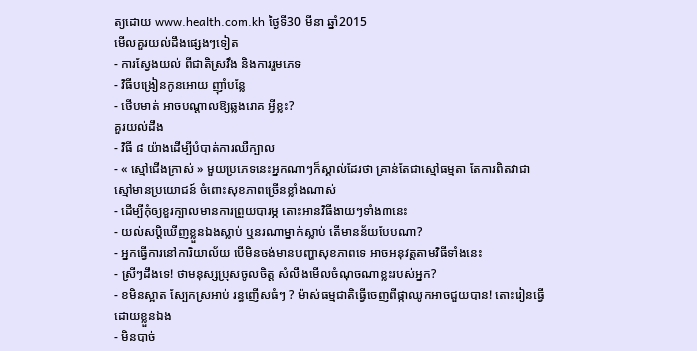ត្យដោយ www.health.com.kh ថ្ងៃទី30 មីនា ឆ្នាំ2015
មើលគួរយល់ដឹងផ្សេងៗទៀត
- ការស្វែងយល់ ពីជាតិស្រវឹង និងការរួមភេទ
- វិធីបង្រៀនកូនអោយ ញ៉ាំបន្លែ
- ថើបមាត់ អាចបណ្ដាលឱ្យឆ្លងរោគ អ្វីខ្លះ?
គួរយល់ដឹង
- វិធី ៨ យ៉ាងដើម្បីបំបាត់ការឈឺក្បាល
- « ស្មៅជើងក្រាស់ » មួយប្រភេទនេះអ្នកណាៗក៏ស្គាល់ដែរថា គ្រាន់តែជាស្មៅធម្មតា តែការពិតវាជាស្មៅមានប្រយោជន៍ ចំពោះសុខភាពច្រើនខ្លាំងណាស់
- ដើម្បីកុំឲ្យខួរក្បាលមានការព្រួយបារម្ភ តោះអានវិធីងាយៗទាំង៣នេះ
- យល់សប្តិឃើញខ្លួនឯងស្លាប់ ឬនរណាម្នាក់ស្លាប់ តើមានន័យបែបណា?
- អ្នកធ្វើការនៅការិយាល័យ បើមិនចង់មានបញ្ហាសុខភាពទេ អាចអនុវត្តតាមវិធីទាំងនេះ
- ស្រីៗដឹងទេ! ថាមនុស្សប្រុសចូលចិត្ត សំលឹងមើលចំណុចណាខ្លះរបស់អ្នក?
- ខមិនស្អាត ស្បែកស្រអាប់ រន្ធញើសធំៗ ? ម៉ាស់ធម្មជាតិធ្វើចេញពីផ្កាឈូកអាចជួយបាន! តោះរៀនធ្វើដោយខ្លួនឯង
- មិនបាច់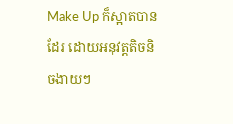Make Up ក៏ស្អាតបានដែរ ដោយអនុវត្តតិចនិចងាយៗ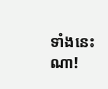ទាំងនេះណា!